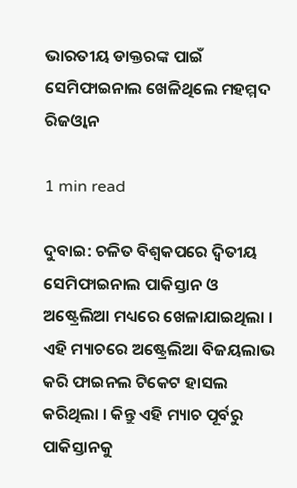ଭାରତୀୟ ଡାକ୍ତରଙ୍କ ପାଇଁ ସେମିଫାଇନାଲ ଖେଳିଥିଲେ ମହମ୍ମଦ ରିଜଓ୍ୱାନ

1 min read

ଦୁବାଇ: ଚଳିତ ବିଶ୍ବକପରେ ଦ୍ବିତୀୟ ସେମିଫାଇନାଲ ପାକିସ୍ତାନ ଓ ଅଷ୍ଟ୍ରେଲିଆ ମଧ୍ୟରେ ଖେଳାଯାଇଥିଲା । ଏହି ମ୍ୟାଚରେ ଅଷ୍ଟ୍ରେଲିଆ ବିଜୟଲାଭ କରି ଫାଇନଲ ଟିକେଟ ହାସଲ କରିଥିଲା । କିନ୍ତୁ ଏହି ମ୍ୟାଚ ପୂର୍ବରୁ ପାକିସ୍ତାନକୁ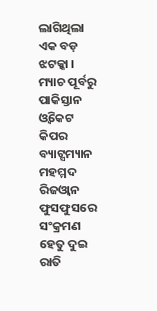ଲାଗିଥିଲା ଏକ ବଡ଼ ଝଟକ୍କା । ମ୍ୟାଚ ପୂର୍ବରୁ ପାକିସ୍ତାନ ଓ୍ବିକେଟ କିପର ବ୍ୟାଟ୍ସମ୍ୟାନ ମହମ୍ମଦ ରିଜଓ୍ବାନ ଫୁସଫୁସରେ ସଂକ୍ରମଣ ହେତୁ ଦୁଇ ରାତି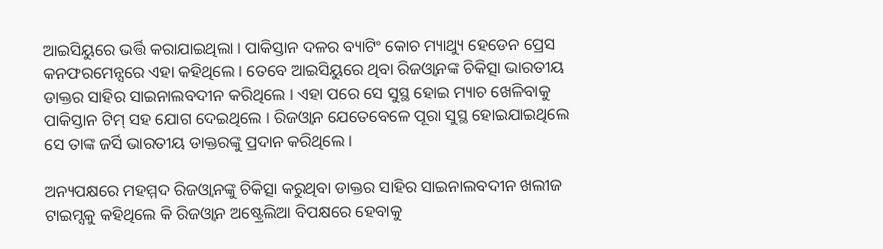ଆଇସିୟୁରେ ଭର୍ତ୍ତି କରାଯାଇଥିଲା । ପାକିସ୍ତାନ ଦଳର ବ୍ୟାଟିଂ କୋଚ ମ୍ୟାଥ୍ୟୁ ହେଡେନ ପ୍ରେସ କନଫରମେନ୍ସରେ ଏହା କହିଥିଲେ । ତେବେ ଆଇସିୟୁରେ ଥିବା ରିଜଓ୍ବାନଙ୍କ ଚିକିତ୍ସା ଭାରତୀୟ ଡାକ୍ତର ସାହିର ସାଇନାଲବଦୀନ କରିଥିଲେ । ଏହା ପରେ ସେ ସୁସ୍ଥ ହୋଇ ମ୍ୟାଚ ଖେଳିବାକୁ ପାକିସ୍ତାନ ଟିମ୍ ସହ ଯୋଗ ଦେଇଥିଲେ । ରିଜଓ୍ବାନ ଯେତେବେଳେ ପୂରା ସୁସ୍ଥ ହୋଇଯାଇଥିଲେ ସେ ତାଙ୍କ ଜର୍ସି ଭାରତୀୟ ଡାକ୍ତରଙ୍କୁ ପ୍ରଦାନ କରିଥିଲେ ।

ଅନ୍ୟପକ୍ଷରେ ମହମ୍ମଦ ରିଜଓ୍ବାନଙ୍କୁ ଚିକିତ୍ସା କରୁଥିବା ଡାକ୍ତର ସାହିର ସାଇନାଲବଦୀନ ଖଲୀଜ ଟାଇମ୍ସକୁ କହିଥିଲେ କି ରିଜଓ୍ବାନ ଅଷ୍ଟ୍ରେଲିଆ ବିପକ୍ଷରେ ହେବାକୁ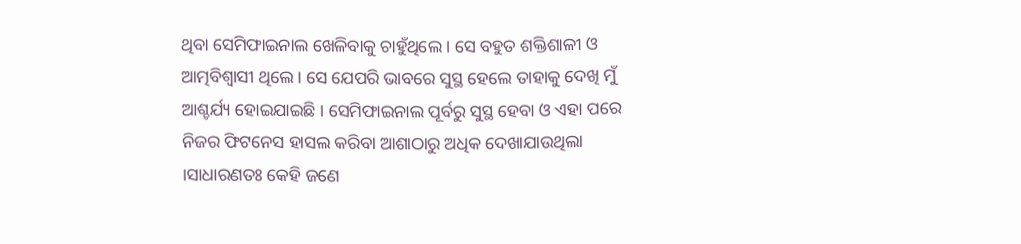ଥିବା ସେମିଫାଇନାଲ ଖେଳିବାକୁ ଚାହୁଁଥିଲେ । ସେ ବହୁତ ଶକ୍ତିଶାଳୀ ଓ ଆତ୍ମବିଶ୍ବାସୀ ଥିଲେ । ସେ ଯେପରି ଭାବରେ ସୁସ୍ଥ ହେଲେ ତାହାକୁ ଦେଖି ମୁଁ ଆଶ୍ଚର୍ଯ୍ୟ ହୋଇଯାଇଛି । ସେମିଫାଇନାଲ ପୂର୍ବରୁ ସୁସ୍ଥ ହେବା ଓ ଏହା ପରେ ନିଜର ଫିଟନେସ ହାସଲ କରିବା ଆଶାଠାରୁ ଅଧିକ ଦେଖାଯାଉଥିଲା ।ସାଧାରଣତଃ କେହି ଜଣେ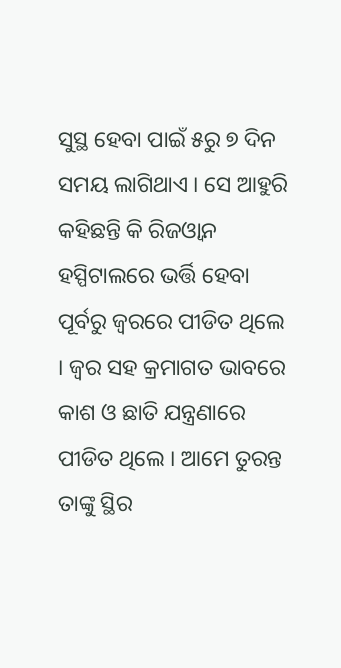ସୁସ୍ଥ ହେବା ପାଇଁ ୫ରୁ ୭ ଦିନ ସମୟ ଲାଗିଥାଏ । ସେ ଆହୁରି କହିଛନ୍ତି କି ରିଜଓ୍ବାନ ହସ୍ପିଟାଲରେ ଭର୍ତ୍ତି ହେବା ପୂର୍ବରୁ ଜ୍ବରରେ ପୀଡିତ ଥିଲେ । ଜ୍ବର ସହ କ୍ରମାଗତ ଭାବରେ କାଶ ଓ ଛାତି ଯନ୍ତ୍ରଣାରେ ପୀଡିତ ଥିଲେ । ଆମେ ତୁରନ୍ତ ତାଙ୍କୁ ସ୍ଥିର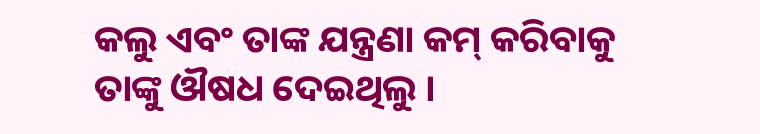କଲୁ ଏବଂ ତାଙ୍କ ଯନ୍ତ୍ରଣା କମ୍ କରିବାକୁ ତାଙ୍କୁ ଔଷଧ ଦେଇଥିଲୁ ।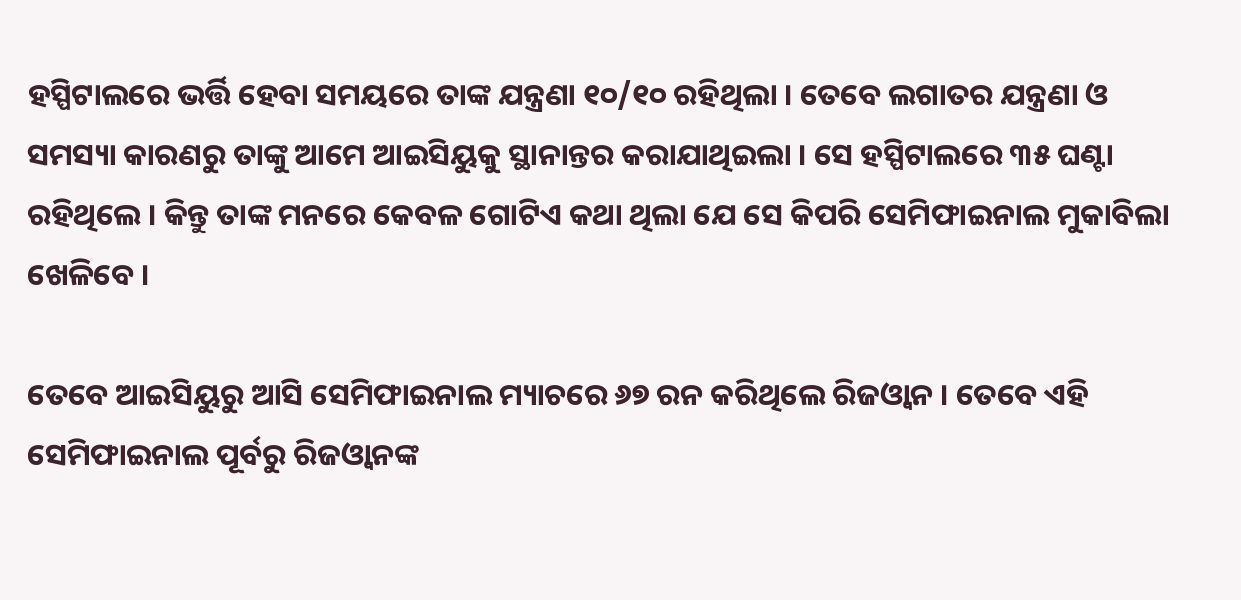ହସ୍ପିଟାଲରେ ଭର୍ତ୍ତି ହେବା ସମୟରେ ତାଙ୍କ ଯନ୍ତ୍ରଣା ୧୦/୧୦ ରହିଥିଲା । ତେବେ ଲଗାତର ଯନ୍ତ୍ରଣା ଓ ସମସ୍ୟା କାରଣରୁ ତାଙ୍କୁ ଆମେ ଆଇସିୟୁକୁ ସ୍ଥାନାନ୍ତର କରାଯାଥିଇଲା । ସେ ହସ୍ପିଟାଲରେ ୩୫ ଘଣ୍ଟା ରହିଥିଲେ । କିନ୍ତୁ ତାଙ୍କ ମନରେ କେବଳ ଗୋଟିଏ କଥା ଥିଲା ଯେ ସେ କିପରି ସେମିଫାଇନାଲ ମୁକାବିଲା ଖେଳିବେ ।

ତେବେ ଆଇସିୟୁରୁ ଆସି ସେମିଫାଇନାଲ ମ୍ୟାଚରେ ୬୭ ରନ କରିଥିଲେ ରିଜଓ୍ବାନ । ତେବେ ଏହି ସେମିଫାଇନାଲ ପୂର୍ବରୁ ରିଜଓ୍ବାନଙ୍କ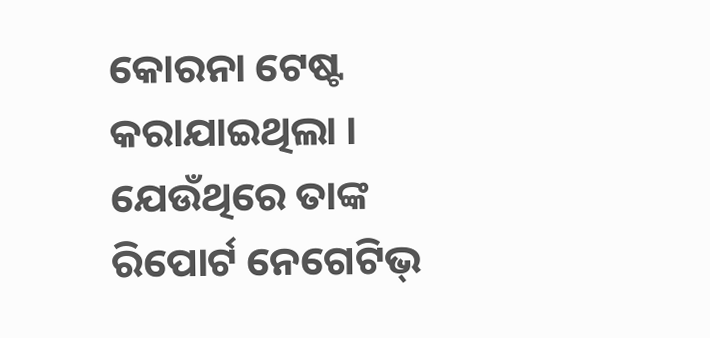କୋରନା ଟେଷ୍ଟ କରାଯାଇଥିଲା । ଯେଉଁଥିରେ ତାଙ୍କ ରିପୋର୍ଟ ନେଗେଟିଭ୍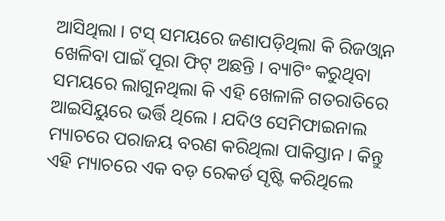ଆସିଥିଲା । ଟସ୍ ସମୟରେ ଜଣାପଡ଼ିଥିଲା କି ରିଜଓ୍ବାନ ଖେଳିବା ପାଇଁ ପୂରା ଫିଟ୍ ଅଛନ୍ତି । ବ୍ୟାଟିଂ କରୁଥିବା ସମୟରେ ଲାଗୁନଥିଲା କି ଏହି ଖେଳାଳି ଗତରାତିରେ ଆଇସିୟୁରେ ଭର୍ତ୍ତି ଥିଲେ । ଯଦିଓ ସେମିଫାଇନାଲ ମ୍ୟାଚରେ ପରାଜୟ ବରଣ କରିଥିଲା ପାକିସ୍ତାନ । କିନ୍ତୁ ଏହି ମ୍ୟାଚରେ ଏକ ବଡ଼ ରେକର୍ଡ ସୃଷ୍ଟି କରିଥିଲେ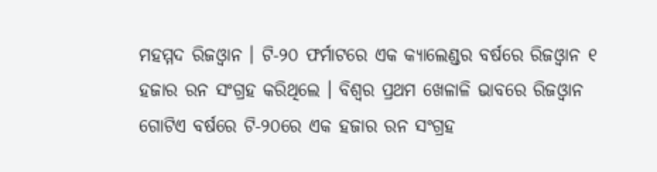ମହମ୍ମଦ ରିଜଓ୍ବାନ । ଟି-୨୦ ଫର୍ମାଟରେ ଏକ କ୍ୟାଲେଣ୍ଡର ବର୍ଷରେ ରିଜଓ୍ବାନ ୧ ହଜାର ରନ ସଂଗ୍ରହ କରିଥିଲେ । ବିଶ୍ବର ପ୍ରଥମ ଖେଳାଳି ଭାବରେ ରିଜଓ୍ବାନ ଗୋଟିଏ ବର୍ଷରେ ଟି-୨୦ରେ ଏକ ହଜାର ରନ ସଂଗ୍ରହ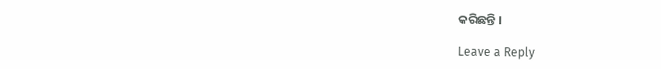କରିଛନ୍ତି ।

Leave a Reply